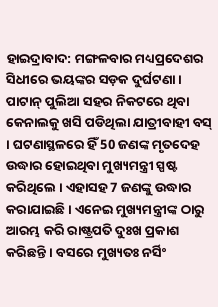ହାଇଦ୍ରାବାଦ: ମଙ୍ଗଳବାର ମଧ୍ୟପ୍ରଦେଶର ସିଧୀରେ ଭୟଙ୍କର ସଡ଼କ ଦୁର୍ଘଟଣା । ପାଟାନ୍ ପୁଲିଆ ସହର ନିକଟରେ ଥିବା କେନାଲକୁ ଖସି ପଡିଥିଲା ଯାତ୍ରୀବାହୀ ବସ୍ । ଘଟଣାସ୍ଥଳରେ ହିଁ 50 ଜଣଙ୍କ ମୃତଦେହ ଉଦ୍ଧାର ହୋଇଥିବା ମୁଖ୍ୟମନ୍ତ୍ରୀ ସ୍ପଷ୍ଟ କରିଥିଲେ । ଏହାସହ 7 ଜଣଙ୍କୁ ଉଦ୍ଧାର କରାଯାଇଛି । ଏନେଇ ମୁଖ୍ୟମନ୍ତ୍ରୀଙ୍କ ଠାରୁ ଆରମ୍ଭ କରି ରାଷ୍ଟ୍ରପତି ଦୁଃଖ ପ୍ରକାଶ କରିଛନ୍ତି । ବସରେ ମୁଖ୍ୟତଃ ନର୍ସିଂ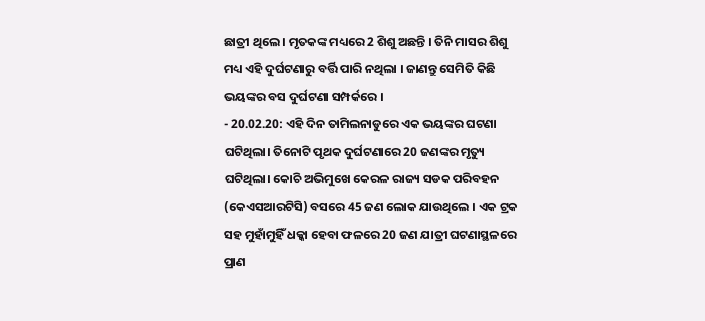ଛାତ୍ରୀ ଥିଲେ । ମୃତକଙ୍କ ମଧ୍ୟରେ 2 ଶିଶୁ ଅଛନ୍ତି । ତିନି ମାସର ଶିଶୁ ମଧ୍ୟ ଏହି ଦୁର୍ଘଟଣାରୁ ବର୍ତ୍ତି ପାରି ନଥିଲା । ଜାଣନ୍ତୁ ସେମିତି କିଛି ଭୟଙ୍କର ବସ ଦୁର୍ଘଟଣା ସମ୍ପର୍କରେ ।
- 20.02.20: ଏହି ଦିନ ତାମିଲନାଡୁରେ ଏକ ଭୟଙ୍କର ଘଟଣା ଘଟିଥିଲା। ତିନୋଟି ପୃଥକ ଦୁର୍ଘଟଣାରେ 20 ଜଣଙ୍କର ମୃତ୍ୟୁ ଘଟିଥିଲା। କୋଚି ଅଭିମୁଖେ କେରଳ ରାଜ୍ୟ ସଡକ ପରିବହନ (କେଏସଆରଟିସି) ବସରେ 45 ଜଣ ଲୋକ ଯାଉଥିଲେ । ଏକ ଟ୍ରକ ସହ ମୁହାଁମୁହିଁ ଧକ୍କା ହେବା ଫଳରେ 20 ଜଣ ଯାତ୍ରୀ ଘଟଣାସ୍ଥଳରେ ପ୍ରାଣ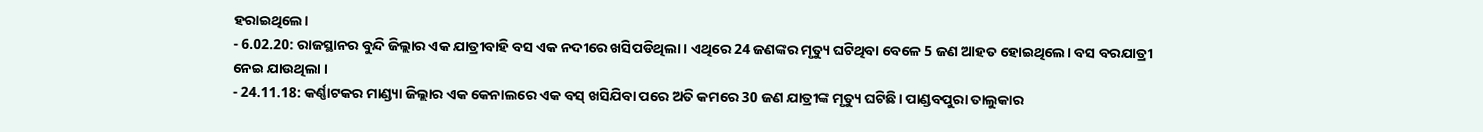ହରାଇଥିଲେ।
- 6.02.20: ରାଜସ୍ଥାନର ବୁନ୍ଦି ଜିଲ୍ଲାର ଏକ ଯାତ୍ରୀବାହି ବସ ଏକ ନଦୀରେ ଖସିପଡିଥିଲା । ଏଥିରେ 24 ଜଣଙ୍କର ମୃତ୍ୟୁ ଘଟିଥିବା ବେଳେ 5 ଜଣ ଆହତ ହୋଇଥିଲେ। ବସ ବରଯାତ୍ରୀ ନେଇ ଯାଉଥିଲା ।
- 24.11.18: କର୍ଣ୍ଣାଟକର ମାଣ୍ଡ୍ୟା ଜିଲ୍ଲାର ଏକ କେନାଲରେ ଏକ ବସ୍ ଖସିଯିବା ପରେ ଅତି କମରେ 30 ଜଣ ଯାତ୍ରୀଙ୍କ ମୃତ୍ୟୁ ଘଟିଛି। ପାଣ୍ଡବପୁରା ତାଲୁକାର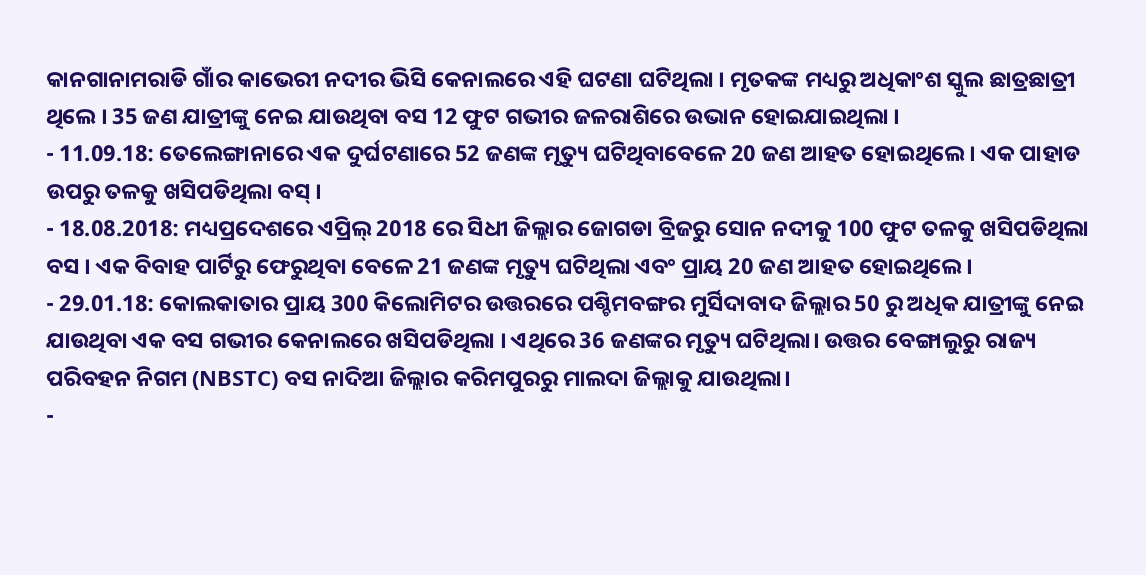କାନଗାନାମରାଡି ଗାଁର କାଭେରୀ ନଦୀର ଭିସି କେନାଲରେ ଏହି ଘଟଣା ଘଟିଥିଲା । ମୃତକଙ୍କ ମଧ୍ୟରୁ ଅଧିକାଂଶ ସ୍କୁଲ ଛାତ୍ରଛାତ୍ରୀ ଥିଲେ । 35 ଜଣ ଯାତ୍ରୀଙ୍କୁ ନେଇ ଯାଉଥିବା ବସ 12 ଫୁଟ ଗଭୀର ଜଳରାଶିରେ ଉଭାନ ହୋଇଯାଇଥିଲା ।
- 11.09.18: ତେଲେଙ୍ଗାନାରେ ଏକ ଦୁର୍ଘଟଣାରେ 52 ଜଣଙ୍କ ମୃତ୍ୟୁ ଘଟିଥିବାବେଳେ 20 ଜଣ ଆହତ ହୋଇଥିଲେ । ଏକ ପାହାଡ ଉପରୁ ତଳକୁ ଖସିପଡିଥିଲା ବସ୍ ।
- 18.08.2018: ମଧ୍ୟପ୍ରଦେଶରେ ଏପ୍ରିଲ୍ 2018 ରେ ସିଧୀ ଜିଲ୍ଲାର ଜୋଗଡା ବ୍ରିଜରୁ ସୋନ ନଦୀକୁ 100 ଫୁଟ ତଳକୁ ଖସିପଡିଥିଲା ବସ । ଏକ ବିବାହ ପାର୍ଟିରୁ ଫେରୁଥିବା ବେଳେ 21 ଜଣଙ୍କ ମୃତ୍ୟୁ ଘଟିଥିଲା ଏବଂ ପ୍ରାୟ 20 ଜଣ ଆହତ ହୋଇଥିଲେ ।
- 29.01.18: କୋଲକାତାର ପ୍ରାୟ 300 କିଲୋମିଟର ଉତ୍ତରରେ ପଶ୍ଚିମବଙ୍ଗର ମୁର୍ସିଦାବାଦ ଜିଲ୍ଲାର 50 ରୁ ଅଧିକ ଯାତ୍ରୀଙ୍କୁ ନେଇ ଯାଉଥିବା ଏକ ବସ ଗଭୀର କେନାଲରେ ଖସିପଡିଥିଲା । ଏଥିରେ 36 ଜଣଙ୍କର ମୃତ୍ୟୁ ଘଟିଥିଲା। ଉତ୍ତର ବେଙ୍ଗାଲୁରୁ ରାଜ୍ୟ ପରିବହନ ନିଗମ (NBSTC) ବସ ନାଦିଆ ଜିଲ୍ଲାର କରିମପୁରରୁ ମାଲଦା ଜିଲ୍ଲାକୁ ଯାଉଥିଲା।
-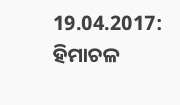19.04.2017: ହିମାଚଳ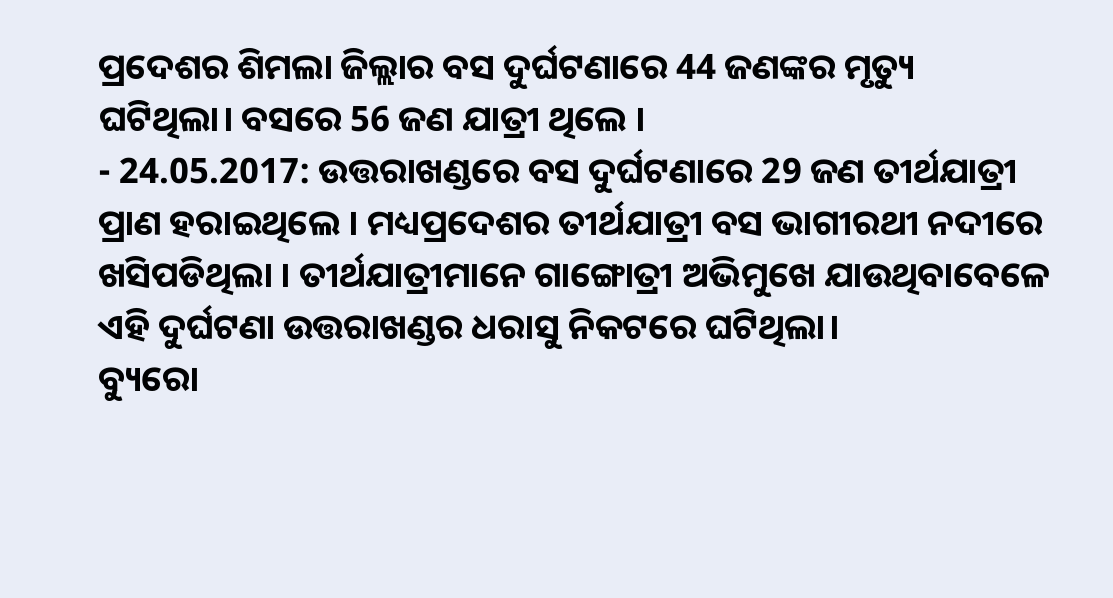ପ୍ରଦେଶର ଶିମଲା ଜିଲ୍ଲାର ବସ ଦୁର୍ଘଟଣାରେ 44 ଜଣଙ୍କର ମୃତ୍ୟୁ ଘଟିଥିଲା। ବସରେ 56 ଜଣ ଯାତ୍ରୀ ଥିଲେ ।
- 24.05.2017: ଉତ୍ତରାଖଣ୍ଡରେ ବସ ଦୁର୍ଘଟଣାରେ 29 ଜଣ ତୀର୍ଥଯାତ୍ରୀ ପ୍ରାଣ ହରାଇଥିଲେ । ମଧ୍ୟପ୍ରଦେଶର ତୀର୍ଥଯାତ୍ରୀ ବସ ଭାଗୀରଥୀ ନଦୀରେ ଖସିପଡିଥିଲା । ତୀର୍ଥଯାତ୍ରୀମାନେ ଗାଙ୍ଗୋତ୍ରୀ ଅଭିମୁଖେ ଯାଉଥିବାବେଳେ ଏହି ଦୁର୍ଘଟଣା ଉତ୍ତରାଖଣ୍ଡର ଧରାସୁ ନିକଟରେ ଘଟିଥିଲା।
ବ୍ୟୁରୋ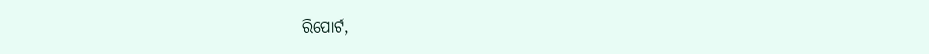ରିପୋର୍ଟ,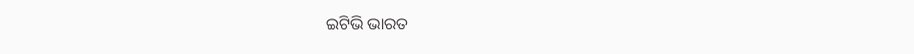ଇଟିଭି ଭାରତ